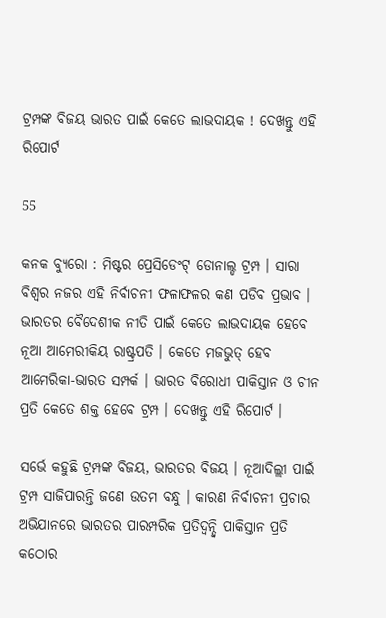ଟ୍ରମ୍ପଙ୍କ ବିଜୟ ଭାରତ ପାଇଁ କେତେ ଲାଭଦାୟକ ! ଦେଖନ୍ତୁ ଏହି ରିପୋର୍ଟ

55

କନକ ବ୍ୟୁରୋ : ମିଷ୍ଟର ପ୍ରେସିଡେଂଟ୍ ଡୋନାଲ୍ଡ ଟ୍ରମ୍ପ । ସାରା ବିଶ୍ୱର ନଜର ଏହି ନିର୍ବାଚନୀ ଫଳାଫଳର କଣ ପଡିବ ପ୍ରଭାବ । ଭାରତର ବୈଦେଶୀକ ନୀତି ପାଇଁ କେତେ ଲାଭଦାୟକ ହେବେ ନୂଆ ଆମେରୀକିୟ ରାଷ୍ଟ୍ରପତି । କେତେ ମଜଭୁତ୍ ହେବ ଆମେରିକା-ଭାରତ ସମ୍ପର୍କ । ଭାରତ ବିରୋଧୀ ପାକିସ୍ତାନ ଓ ଚୀନ ପ୍ରତି କେତେ ଶକ୍ତ ହେବେ ଟ୍ରମ୍ପ । ଦେଖନ୍ତୁ ଏହି ରିପୋର୍ଟ ।

ସର୍ଭେ କହୁଛି ଟ୍ରମ୍ପଙ୍କ ବିଜୟ, ଭାରତର ବିଜୟ । ନୂଆଦିଲ୍ଲୀ ପାଇଁ ଟ୍ରମ୍ପ ସାଜିପାରନ୍ତି ଜଣେ ଉତମ ବନ୍ଧୁ । କାରଣ ନିର୍ବାଚନୀ ପ୍ରଚାର ଅଭିଯାନରେ ଭାରତର ପାରମ୍ପରିକ ପ୍ରତିଦ୍ୱନ୍ଦ୍ୱି ପାକିସ୍ତାନ ପ୍ରତି କଠୋର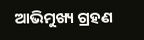ଆଭିମୁଖ୍ୟ ଗ୍ରହଣ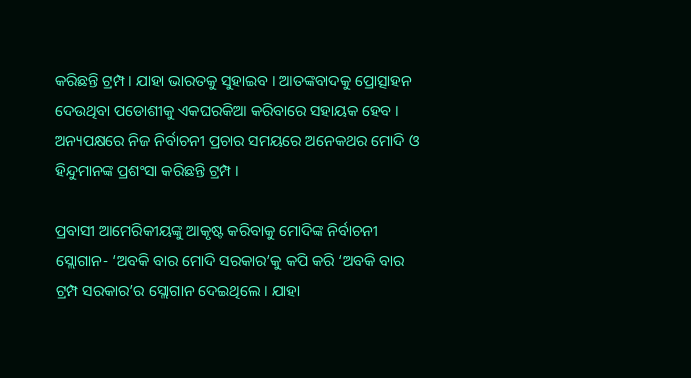କରିଛନ୍ତି ଟ୍ରମ୍ପ । ଯାହା ଭାରତକୁ ସୁହାଇବ । ଆତଙ୍କବାଦକୁ ପ୍ରୋତ୍ସାହନ ଦେଉଥିବା ପଡୋଶୀକୁ ଏକଘରକିଆ କରିବାରେ ସହାୟକ ହେବ । ଅନ୍ୟପକ୍ଷରେ ନିଜ ନିର୍ବାଚନୀ ପ୍ରଚାର ସମୟରେ ଅନେକଥର ମୋଦି ଓ ହିନ୍ଦୁମାନଙ୍କ ପ୍ରଶଂସା କରିଛନ୍ତି ଟ୍ରମ୍ପ ।

ପ୍ରବାସୀ ଆମେରିକୀୟଙ୍କୁ ଆକୃଷ୍ଟ କରିବାକୁ ମୋଦିଙ୍କ ନିର୍ବାଚନୀ ସ୍ଲୋଗାନ- ‘ଅବକି ବାର ମୋଦି ସରକାର’କୁ କପି କରି ‘ଅବକି ବାର ଟ୍ରମ୍ପ ସରକାର’ର ସ୍ଲୋଗାନ ଦେଇଥିଲେ । ଯାହା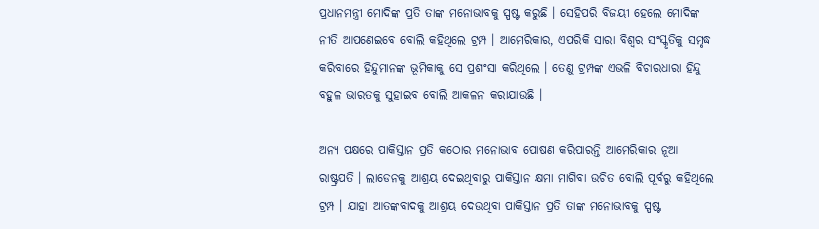ପ୍ରଧାନମନ୍ତ୍ରୀ ମୋଦିଙ୍କ ପ୍ରତି ତାଙ୍କ ମନୋଭାବକୁ ସ୍ପଷ୍ଟ କରୁଛି । ସେହିପରି ବିଜୟୀ ହେଲେ ମୋଦିଙ୍କ ନୀତି ଆପଣେଇବେ ବୋଲି କହିଥିଲେ ଟ୍ରମ୍ପ । ଆମେରିକାର, ଏପରିକି ସାରା ବିଶ୍ୱର ସଂସ୍କୃତିକୁ ସମୃଦ୍ଧ କରିବାରେ ହିନ୍ଦୁମାନଙ୍କ ଭୂମିକାକୁ ସେ ପ୍ରଶଂସା କରିଥିଲେ । ତେଣୁ ଟ୍ରମ୍ପଙ୍କ ଏଭଳି ବିଚାରଧାରା ହିନ୍ଦୁ ବହୁଳ ଭାରତକୁ ସୁହାଇବ ବୋଲି ଆକଳନ କରାଯାଉଛି ।

ଅନ୍ୟ ପକ୍ଷରେ ପାକିସ୍ତାନ ପ୍ରତି କଠୋର ମନୋଭାବ ପୋଷଣ କରିପାରନ୍ତି ଆମେରିକାର ନୂଆ ରାଷ୍ଟ୍ରପତି । ଲାଡେନକୁ ଆଶ୍ରୟ ଦେଇଥିବାରୁ ପାକିସ୍ତାନ କ୍ଷମା ମାଗିବା ଉଚିତ ବୋଲି ପୂର୍ବରୁ କହିଥିଲେ ଟ୍ରମ୍ପ । ଯାହା ଆତଙ୍କବାଦକୁ ଆଶ୍ରୟ ଦେଉଥିବା ପାକିସ୍ତାନ ପ୍ରତି ତାଙ୍କ ମନୋଭାବକୁ ସ୍ପଷ୍ଟ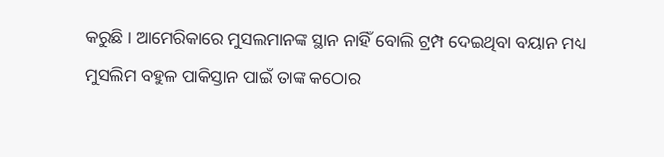କରୁଛି । ଆମେରିକାରେ ମୁସଲମାନଙ୍କ ସ୍ଥାନ ନାହିଁ ବୋଲି ଟ୍ରମ୍ପ ଦେଇଥିବା ବୟାନ ମଧ୍ୟ ମୁସଲିମ ବହୁଳ ପାକିସ୍ତାନ ପାଇଁ ତାଙ୍କ କଠୋର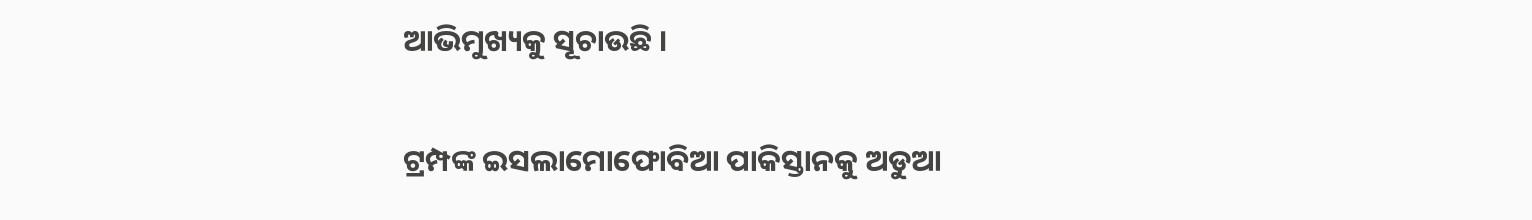ଆଭିମୁଖ୍ୟକୁ ସୂଚାଉଛି ।

ଟ୍ରମ୍ପଙ୍କ ଇସଲାମୋଫୋବିଆ ପାକିସ୍ତାନକୁ ଅଡୁଆ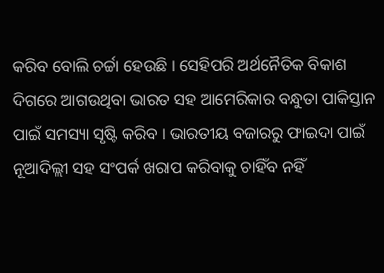କରିବ ବୋଲି ଚର୍ଚ୍ଚା ହେଉଛି । ସେହିପରି ଅର୍ଥନୈତିକ ବିକାଶ ଦିଗରେ ଆଗଉଥିବା ଭାରତ ସହ ଆମେରିକାର ବନ୍ଧୁତା ପାକିସ୍ତାନ ପାଇଁ ସମସ୍ୟା ସୃଷ୍ଟି କରିବ । ଭାରତୀୟ ବଜାରରୁ ଫାଇଦା ପାଇଁ ନୂଆଦିଲ୍ଲୀ ସହ ସଂପର୍କ ଖରାପ କରିବାକୁ ଚାହିଁବ ନହିଁ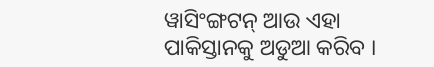ୱାସିଂଙ୍ଗଟନ୍ ଆଉ ଏହା ପାକିସ୍ତାନକୁ ଅଡୁଆ କରିବ ।